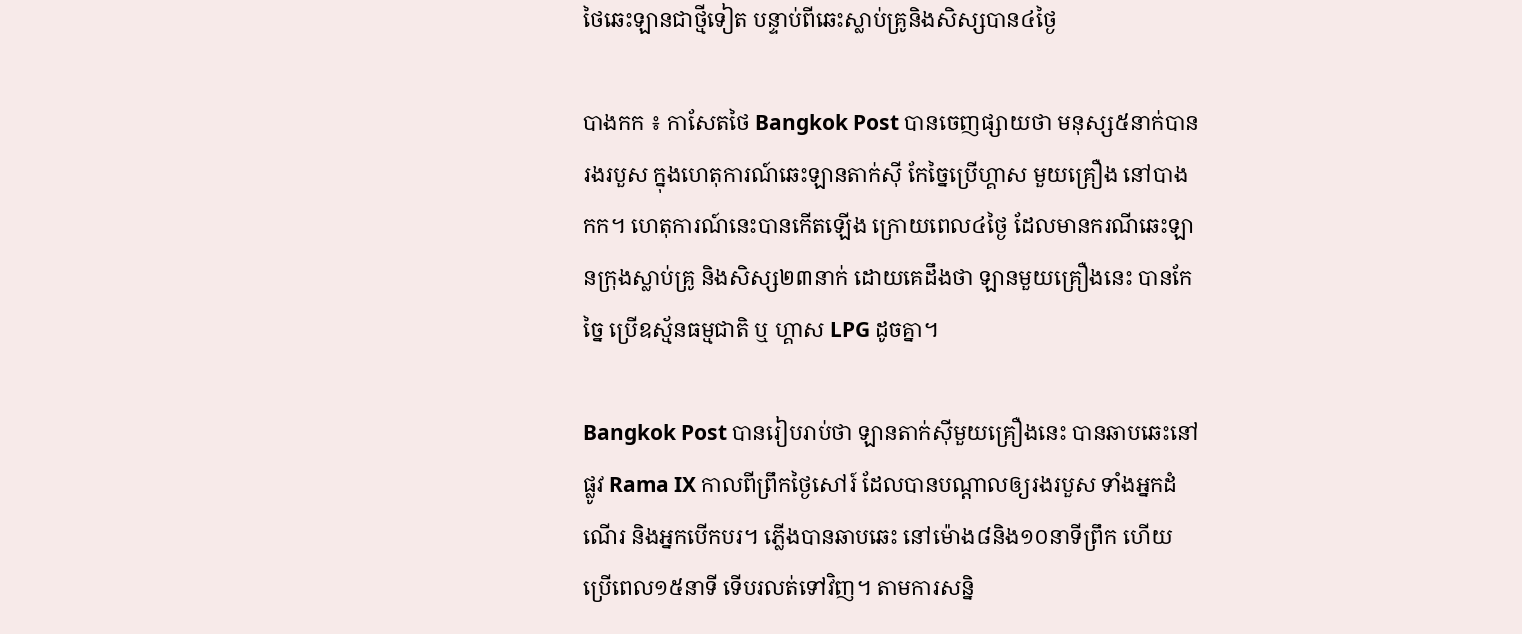ថៃឆេះឡានជាថ្មីទៀត បន្ទាប់ពីឆេះស្លាប់គ្រូនិងសិស្សបាន៤ថ្ងៃ

បាងកក ៖ កាសែតថៃ Bangkok Post បានចេញផ្សាយថា មនុស្ស៥នាក់បានរងរបួស ក្នុងហេតុការណ៍ឆេះឡានតាក់ស៊ី កែច្នៃប្រើហ្គាស មួយគ្រឿង នៅបាងកក។ ហេតុការណ៍នេះបានកើតឡើង ក្រោយពេល៤ថ្ងៃ ដែលមានករណីឆេះឡានក្រុងស្លាប់គ្រូ និងសិស្ស២៣នាក់ ដោយគេដឹងថា ឡានមួយគ្រឿងនេះ បានកែច្នៃ ប្រើឧស្ម័នធម្មជាតិ ឬ ហ្គាស LPG ដូចគ្នា។

Bangkok Post បានរៀបរាប់ថា ឡានតាក់ស៊ីមួយគ្រឿងនេះ បានឆាបឆេះនៅផ្លូវ Rama IX កាលពីព្រឹកថ្ងៃសៅរ៍ ដែលបានបណ្តាលឲ្យរងរបួស ទាំងអ្នកដំណើរ និងអ្នកបើកបរ។ ភ្លើងបានឆាបឆេះ នៅម៉ោង៨និង១០នាទីព្រឹក ហើយប្រើពេល១៥នាទី ទើបរលត់ទៅវិញ។ តាមការសន្និ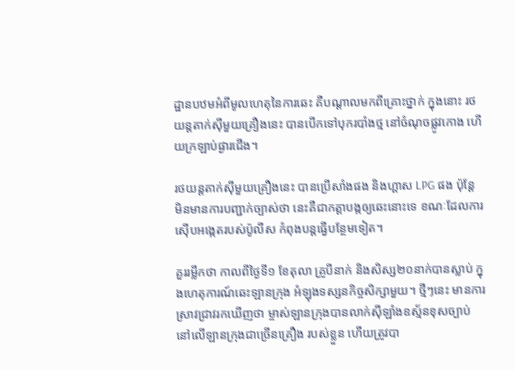ដ្ឋានបឋមអំពីមូលហេតុនៃការឆេះ គឺបណ្តាលមកពីគ្រោះថ្នាក់ ក្នុងនោះ រថយន្តតាក់ស៊ីមួយគ្រឿងនេះ បានបើកទៅបុករបាំងថ្ម នៅចំណុចផ្លូវកោង ហើយក្រឡាប់ផ្ងារជើង។

រថយន្តតាក់ស៊ីមួយគ្រឿងនេះ បានប្រើសាំងផង និងហ្គាស LPG ផង ប៉ុន្តែ មិនមានការបញ្ជាក់ច្បាស់ថា នេះគឺជាកត្តាបង្កឲ្យឆេះនោះទេ ខណៈដែលការស៊ើបអង្កេតរបស់ប៉ូលីស កំពុងបន្តធ្វើបន្ថែមទៀត។

គួររម្លឹកថា កាលពីថ្ងៃទី១ ខែតុលា គ្រូបីនាក់ និងសិស្ស២០នាក់បានស្លាប់ ក្នុងហេតុការណ៍ឆេះឡានក្រុង អំឡុងទស្សនកិច្ចសិក្សាមួយ។ ថ្មីៗនេះ មានការស្រាវជ្រាវរកឃើញថា ម្ចាស់ឡានក្រុងបានលាក់ស៊ីឡាំងឧស្ម័នខុសច្បាប់ នៅលើឡានក្រុងជាច្រើនគ្រឿង របស់ខ្លួន ហើយត្រូវបា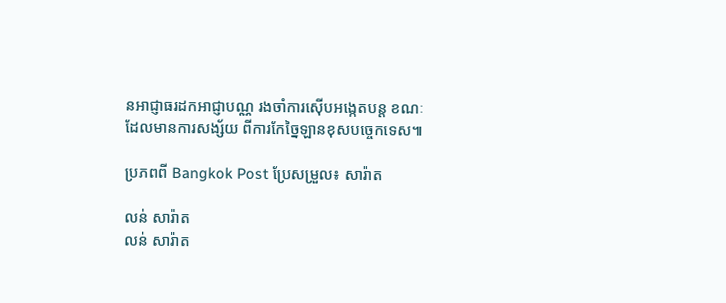នអាជ្ញាធរដកអាជ្ញាបណ្ណ រងចាំការស៊ើបអង្កេតបន្ត ខណៈដែលមានការសង្ស័យ ពីការកែច្នៃឡានខុសបច្ចេកទេស៕

ប្រភពពី Bangkok Post ប្រែសម្រួល៖ សារ៉ាត

លន់ សារ៉ាត
លន់ សារ៉ាត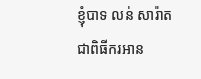ខ្ញុំបាទ លន់ សារ៉ាត ជាពិធីករអាន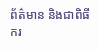ព័ត៌មាន និងជាពិធីករ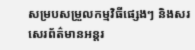សម្របសម្រួលកម្មវិធីផ្សេងៗ និងសរសេរព័ត៌មានអន្តរ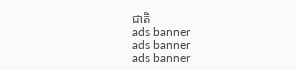ជាតិ
ads banner
ads banner
ads banner